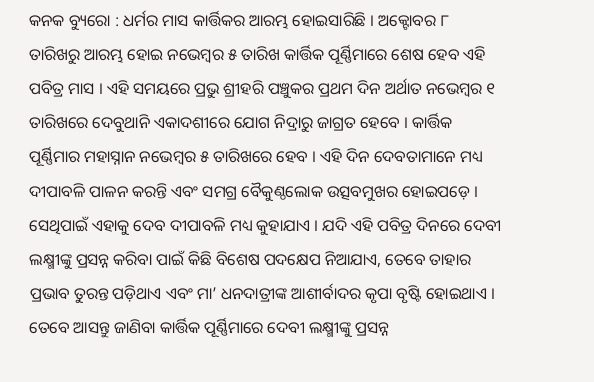କନକ ବ୍ୟୁରୋ : ଧର୍ମର ମାସ କାର୍ତ୍ତିକର ଆରମ୍ଭ ହୋଇସାରିଛି । ଅକ୍ଟୋବର ୮ ତାରିଖରୁ ଆରମ୍ଭ ହୋଇ ନଭେମ୍ବର ୫ ତାରିଖ କାର୍ତ୍ତିକ ପୂର୍ଣ୍ଣିମାରେ ଶେଷ ହେବ ଏହି ପବିତ୍ର ମାସ । ଏହି ସମୟରେ ପ୍ରଭୁ ଶ୍ରୀହରି ପଞ୍ଚୁକର ପ୍ରଥମ ଦିନ ଅର୍ଥାତ ନଭେମ୍ବର ୧ ତାରିଖରେ ଦେବୁଥାନି ଏକାଦଶୀରେ ଯୋଗ ନିଦ୍ରାରୁ ଜାଗ୍ରତ ହେବେ । କାର୍ତ୍ତିକ ପୂର୍ଣ୍ଣିମାର ମହାସ୍ନାନ ନଭେମ୍ବର ୫ ତାରିଖରେ ହେବ । ଏହି ଦିନ ଦେବତାମାନେ ମଧ୍ୟ ଦୀପାବଳି ପାଳନ କରନ୍ତି ଏବଂ ସମଗ୍ର ବୈକୁଣ୍ଠଲୋକ ଉତ୍ସବମୁଖର ହୋଇପଡ଼େ । ସେଥିପାଇଁ ଏହାକୁ ଦେବ ଦୀପାବଳି ମଧ୍ୟ କୁହାଯାଏ । ଯଦି ଏହି ପବିତ୍ର ଦିନରେ ଦେବୀ ଲକ୍ଷ୍ମୀଙ୍କୁ ପ୍ରସନ୍ନ କରିବା ପାଇଁ କିଛି ବିଶେଷ ପଦକ୍ଷେପ ନିଆଯାଏ, ତେବେ ତାହାର ପ୍ରଭାବ ତୁରନ୍ତ ପଡ଼ିଥାଏ ଏବଂ ମା’ ଧନଦାତ୍ରୀଙ୍କ ଆଶୀର୍ବାଦର କୃପା ବୃଷ୍ଟି ହୋଇଥାଏ । ତେବେ ଆସନ୍ତୁ ଜାଣିବା କାର୍ତ୍ତିକ ପୂର୍ଣ୍ଣିମାରେ ଦେବୀ ଲକ୍ଷ୍ମୀଙ୍କୁ ପ୍ରସନ୍ନ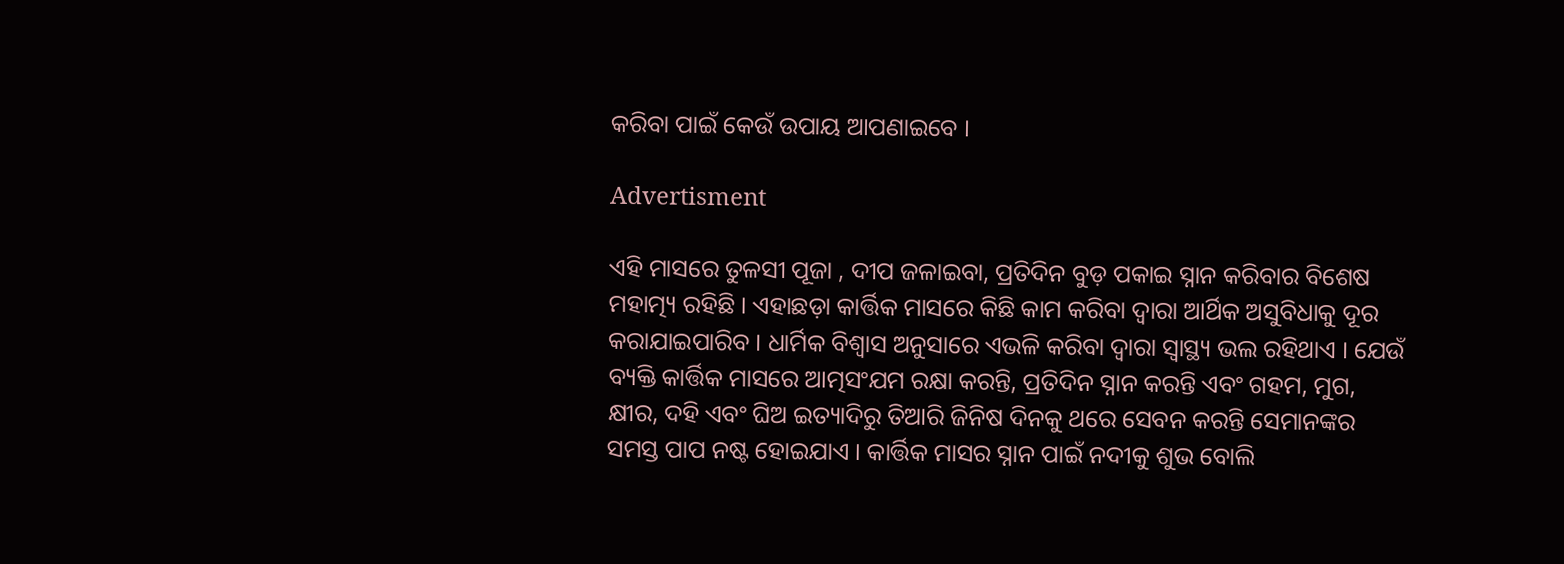କରିବା ପାଇଁ କେଉଁ ଉପାୟ ଆପଣାଇବେ ।

Advertisment

ଏହି ମାସରେ ତୁଳସୀ ପୂଜା , ଦୀପ ଜଳାଇବା, ପ୍ରତିଦିନ ବୁଡ଼ ପକାଇ ସ୍ନାନ କରିବାର ବିଶେଷ ମହାତ୍ମ୍ୟ ରହିଛି । ଏହାଛଡ଼ା କାର୍ତ୍ତିକ ମାସରେ କିଛି କାମ କରିବା ଦ୍ବାରା ଆର୍ଥିକ ଅସୁବିଧାକୁ ଦୂର କରାଯାଇପାରିବ । ଧାର୍ମିକ ବିଶ୍ବାସ ଅନୁସାରେ ଏଭଳି କରିବା ଦ୍ବାରା ସ୍ବାସ୍ଥ୍ୟ ଭଲ ରହିଥାଏ । ଯେଉଁ ବ୍ୟକ୍ତି କାର୍ତ୍ତିକ ମାସରେ ଆତ୍ମସଂଯମ ରକ୍ଷା କରନ୍ତି, ପ୍ରତିଦିନ ସ୍ନାନ କରନ୍ତି ଏବଂ ଗହମ, ମୁଗ, କ୍ଷୀର, ଦହି ଏବଂ ଘିଅ ଇତ୍ୟାଦିରୁ ତିଆରି ଜିନିଷ ଦିନକୁ ଥରେ ସେବନ କରନ୍ତି ସେମାନଙ୍କର ସମସ୍ତ ପାପ ନଷ୍ଟ ହୋଇଯାଏ । କାର୍ତ୍ତିକ ମାସର ସ୍ନାନ ପାଇଁ ନଦୀକୁ ଶୁଭ ବୋଲି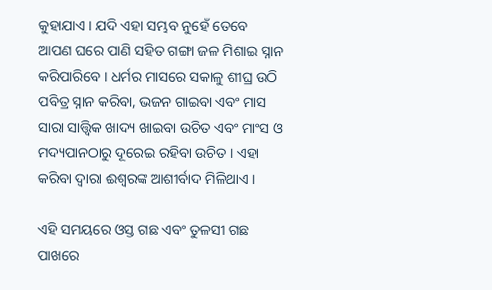କୁହାଯାଏ । ଯଦି ଏହା ସମ୍ଭବ ନୁହେଁ ତେବେ ଆପଣ ଘରେ ପାଣି ସହିତ ଗଙ୍ଗା ଜଳ ମିଶାଇ ସ୍ନାନ କରିପାରିବେ । ଧର୍ମର ମାସରେ ସକାଳୁ ଶୀଘ୍ର ଉଠି ପବିତ୍ର ସ୍ନାନ କରିବା, ଭଜନ ଗାଇବା ଏବଂ ମାସ ସାରା ସାତ୍ତ୍ୱିକ ଖାଦ୍ୟ ଖାଇବା ଉଚିତ ଏବଂ ମାଂସ ଓ ମଦ୍ୟପାନଠାରୁ ଦୂରେଇ ରହିବା ଉଚିତ । ଏହା କରିବା ଦ୍ୱାରା ଈଶ୍ୱରଙ୍କ ଆଶୀର୍ବାଦ ମିଳିଥାଏ ।

ଏହି ସମୟରେ ଓସ୍ତ ଗଛ ଏବଂ ତୁଳସୀ ଗଛ ପାଖରେ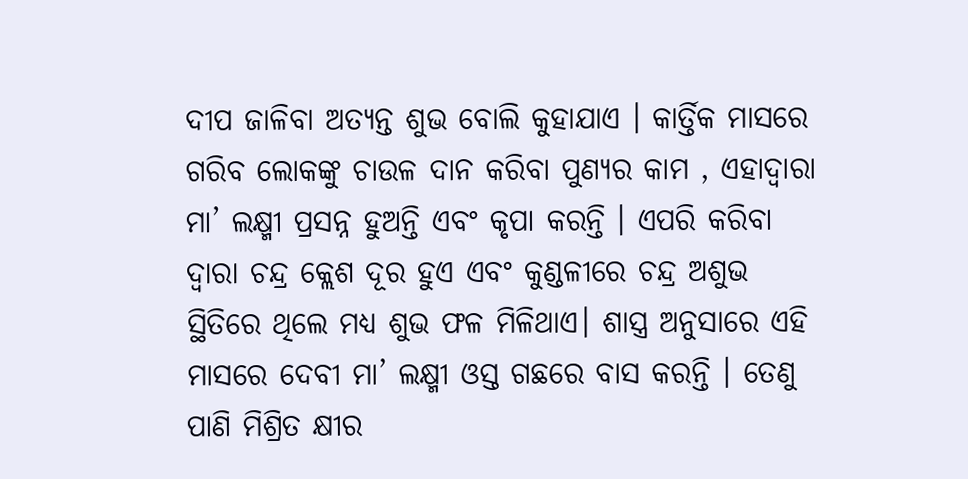ଦୀପ ଜାଳିବା ଅତ୍ୟନ୍ତ ଶୁଭ ବୋଲି କୁହାଯାଏ । କାର୍ତ୍ତିକ ମାସରେ ଗରିବ ଲୋକଙ୍କୁ ଚାଉଳ ଦାନ କରିବା ପୁଣ୍ୟର କାମ , ଏହାଦ୍ବାରା ମା’ ଲକ୍ଷ୍ମୀ ପ୍ରସନ୍ନ ହୁଅନ୍ତି ଏବଂ କୃପା କରନ୍ତି । ଏପରି କରିବା ଦ୍ୱାରା ଚନ୍ଦ୍ର କ୍ଲେଶ ଦୂର ହୁଏ ଏବଂ କୁଣ୍ଡଳୀରେ ଚନ୍ଦ୍ର ଅଶୁଭ ସ୍ଥିତିରେ ଥିଲେ ମଧ୍ୟ ଶୁଭ ଫଳ ମିଳିଥାଏ। ଶାସ୍ତ୍ର ଅନୁସାରେ ଏହି ମାସରେ ଦେବୀ ମା’ ଲକ୍ଷ୍ମୀ ଓସ୍ତ ଗଛରେ ବାସ କରନ୍ତି । ତେଣୁ ପାଣି ମିଶ୍ରିତ କ୍ଷୀର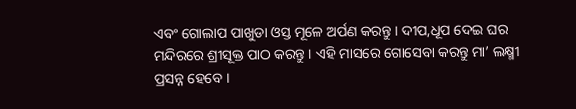ଏବଂ ଗୋଲାପ ପାଖୁଡା ଓସ୍ତ ମୂଳେ ଅର୍ପଣ କରନ୍ତୁ । ଦୀପ,ଧୂପ ଦେଇ ଘର ମନ୍ଦିରରେ ଶ୍ରୀସୂକ୍ତ ପାଠ କରନ୍ତୁ । ଏହି ମାସରେ ଗୋସେବା କରନ୍ତୁ ମା’ ଲକ୍ଷ୍ମୀ ପ୍ରସନ୍ନ ହେବେ ।